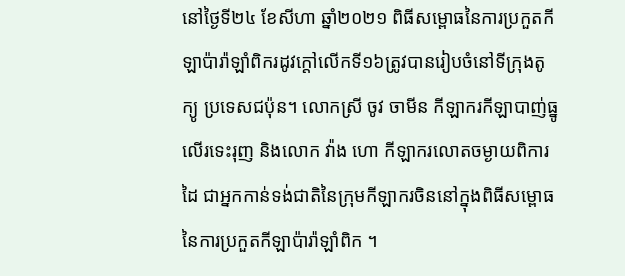នៅថ្ងៃទី២៤ ខែសីហា ឆ្នាំ២០២១ ពិធីសម្ពោធនៃការប្រកួតកីឡាប៉ារ៉ាឡាំពិករដូវក្តៅលើកទី១៦ត្រូវបានរៀបចំនៅទីក្រុងតូក្យូ ប្រទេសជប៉ុន។ លោកស្រី ចូវ ចាមីន កីឡាករកីឡាបាញ់ធ្នូលើរទេះរុញ និងលោក វ៉ាង ហោ កីឡាករលោតចម្ងាយពិការដៃ ជាអ្នកកាន់ទង់ជាតិនៃក្រុមកីឡាករចិននៅក្នុងពិធីសម្ពោធនៃការប្រកួតកីឡាប៉ារ៉ាឡាំពិក ។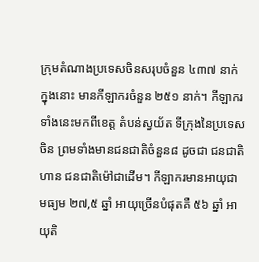ក្រុមតំណាងប្រទេសចិនសរុបចំនួន ៤៣៧ នាក់ ក្នុងនោះ មានកីឡាករចំនួន ២៥១ នាក់។ កីឡាករទាំងនេះមកពីខេត្ត តំបន់ស្វយ័ត ទីក្រុងនៃប្រទេសចិន ព្រមទាំងមានជនជាតិចំនួន៨ ដូចជា ជនជាតិហាន ជនជាតិម៉ៅជាដើម។ កីឡាករមានអាយុជាមធ្យម ២៧,៥ ឆ្នាំ អាយុច្រើនបំផុតគឺ ៥៦ ឆ្នាំ អាយុតិ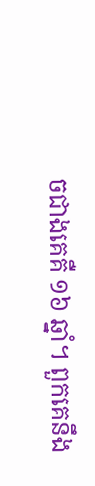ចជាងគេគឺ ១៦ ឆ្នាំ។ ពួកគេនឹង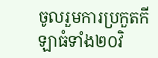ចូលរួមការប្រកួតកីឡាធំទាំង២០វិ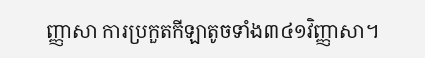ញ្ញាសា ការប្រកួតកីឡាតូចទាំង៣៤១វិញ្ញាសា។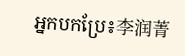អ្នកបកប្រែ៖李润菁